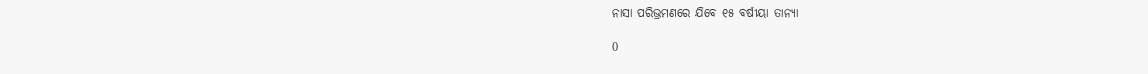ନାସା ପରିଭ୍ରମଣରେ ଯିବେ ୧୫ ବର୍ଷୀୟା ତାନ୍ୟା

0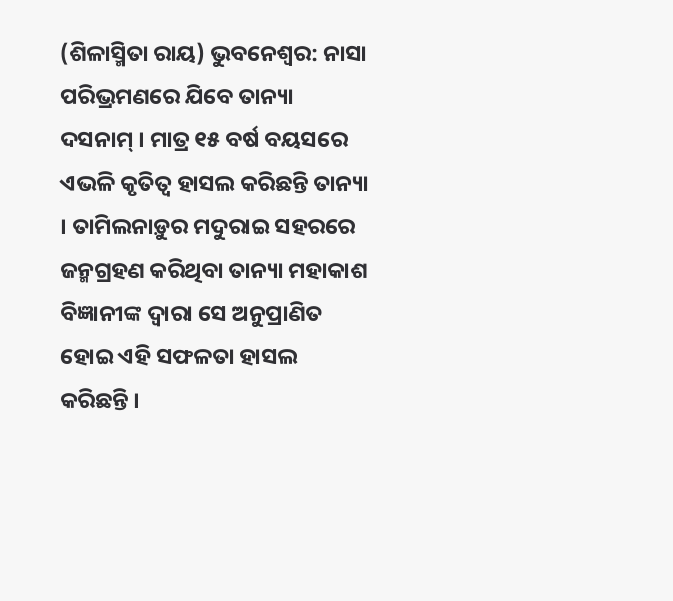(ଶିଳାସ୍ମିତା ରାୟ) ଭୁବନେଶ୍ୱର: ନାସା ପରିଭ୍ରମଣରେ ଯିବେ ତାନ୍ୟା ଦସନାମ୍ । ମାତ୍ର ୧୫ ବର୍ଷ ବୟସରେ ଏଭଳି କୃତିତ୍ୱ ହାସଲ କରିଛନ୍ତି ତାନ୍ୟା । ତାମିଲନାଡ଼ୁର ମଦୁରାଇ ସହରରେ ଜନ୍ମଗ୍ରହଣ କରିଥିବା ତାନ୍ୟା ମହାକାଶ ବିଜ୍ଞାନୀଙ୍କ ଦ୍ୱାରା ସେ ଅନୁପ୍ରାଣିତ ହୋଇ ଏହି ସଫଳତା ହାସଲ କରିଛନ୍ତି ।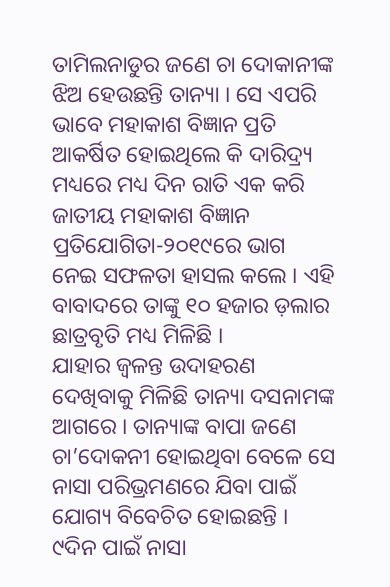ତାମିଲନାଡୁର ଜଣେ ଚା ଦୋକାନୀଙ୍କ ଝିଅ ହେଉଛନ୍ତି ତାନ୍ୟା । ସେ ଏପରି ଭାବେ ମହାକାଶ ବିଜ୍ଞାନ ପ୍ରତି ଆକର୍ଷିତ ହୋଇଥିଲେ କି ଦାରିଦ୍ର୍ୟ ମଧ୍ୟରେ ମଧ୍ୟ ଦିନ ରାତି ଏକ କରି ଜାତୀୟ ମହାକାଶ ବିଜ୍ଞାନ ପ୍ରତିଯୋଗିତା-୨୦୧୯ରେ ଭାଗ ନେଇ ସଫଳତା ହାସଲ କଲେ । ଏହି ବାବାଦରେ ତାଙ୍କୁ ୧୦ ହଜାର ଡ଼ଲାର ଛାତ୍ରବୃତି ମଧ୍ୟ ମିଳିଛି ।
ଯାହାର ଜ୍ୱଳନ୍ତ ଉଦାହରଣ ଦେଖିବାକୁ ମିଳିଛି ତାନ୍ୟା ଦସନାମଙ୍କ ଆଗରେ । ତାନ୍ୟାଙ୍କ ବାପା ଜଣେ ଚା’ଦୋକନୀ ହୋଇଥିବା ବେଳେ ସେ ନାସା ପରିଭ୍ରମଣରେ ଯିବା ପାଇଁ ଯୋଗ୍ୟ ବିବେଚିତ ହୋଇଛନ୍ତି । ୯ଦିନ ପାଇଁ ନାସା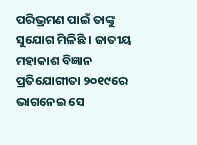ପରିଭ୍ରମଣ ପାଇଁ ତାଙ୍କୁ ସୁଯୋଗ ମିଳିଛି । ଜାତୀୟ ମହାକାଶ ବିଜ୍ଞାନ ପ୍ରତିଯୋଗୀତା ୨୦୧୯ରେ ଭାଗନେଇ ସେ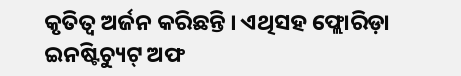କୃତିତ୍ୱ ଅର୍ଜନ କରିଛନ୍ତି । ଏଥିସହ ଫ୍ଲୋରିଡ଼ା ଇନଷ୍ଟିଚ୍ୟୁଟ୍ ଅଫ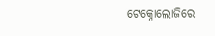ଟେକ୍ନୋଲୋଜିରେ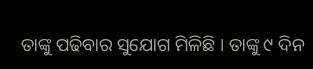ତାଙ୍କୁ ପଢିବାର ସୁଯୋଗ ମିଳିଛି । ତାଙ୍କୁ ୯ ଦିନ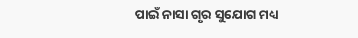ପାଇଁ ନାସା ଗୃର ସୁଯୋଗ ମଧ୍ୟ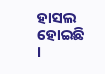ହାସଲ ହୋଇଛି ।